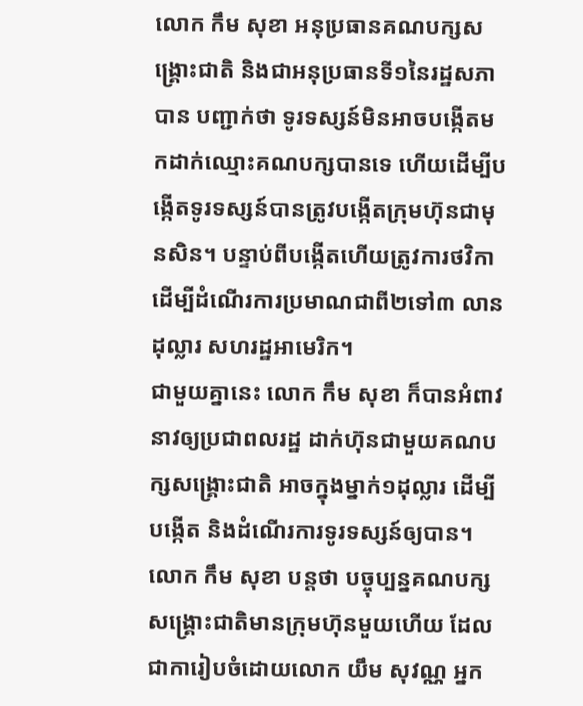លោក កឹម សុខា អនុប្រធានគណបក្សសង្គ្រោះជាតិ និងជាអនុប្រធានទី១នៃរដ្ឋសភា បាន បញ្ជាក់ថា ទូរទស្សន៍មិនអាចបង្កើតមកដាក់ឈ្មោះគណបក្សបានទេ ហើយដើម្បីបង្កើតទូរទស្សន៍បានត្រូវបង្កើតក្រុមហ៊ុនជាមុនសិន។ បន្ទាប់ពីបង្កើតហើយត្រូវការថវិកាដើម្បីដំណើរការប្រមាណជាពី២ទៅ៣ លានដុល្លារ សហរដ្ឋអាមេរិក។
ជាមួយគ្នានេះ លោក កឹម សុខា ក៏បានអំពាវនាវឲ្យប្រជាពលរដ្ឋ ដាក់ហ៊ុនជាមួយគណបក្សសង្គ្រោះជាតិ អាចក្នុងម្នាក់១ដុល្លារ ដើម្បីបង្កើត និងដំណើរការទូរទស្សន៍ឲ្យបាន។ លោក កឹម សុខា បន្តថា បច្ចុប្បន្នគណបក្សសង្គ្រោះជាតិមានក្រុមហ៊ុនមួយហើយ ដែលជាការៀបចំដោយលោក យឹម សុវណ្ណ អ្នក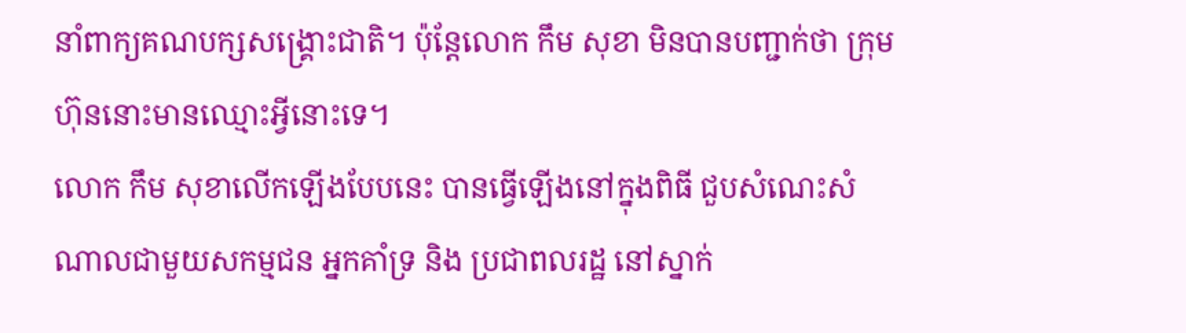នាំពាក្យគណបក្សសង្គ្រោះជាតិ។ ប៉ុន្តែលោក កឹម សុខា មិនបានបញ្ជាក់ថា ក្រុមហ៊ុននោះមានឈ្មោះអ្វីនោះទេ។
លោក កឹម សុខាលើកឡើងបែបនេះ បានធ្វើឡើងនៅក្នុងពិធី ជួបសំណេះសំណាលជាមួយសកម្មជន អ្នកគាំទ្រ និង ប្រជាពលរដ្ឋ នៅស្នាក់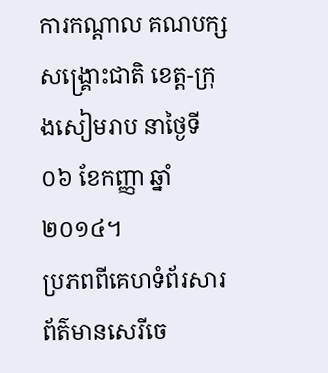ការកណ្ដាល គណបក្សសង្គ្រោះជាតិ ខេត្ត-ក្រុងសៀមរាប នាថ្ងៃទី០៦ ខែកញ្ញា ឆ្នាំ២០១៤។
ប្រភពពីគេហទំព័រសារព័ត៌មានសេរីចេ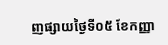ញផ្សាយថ្ងៃទី០៥ ខែកញ្ញា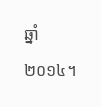ឆ្នាំ២០១៤។